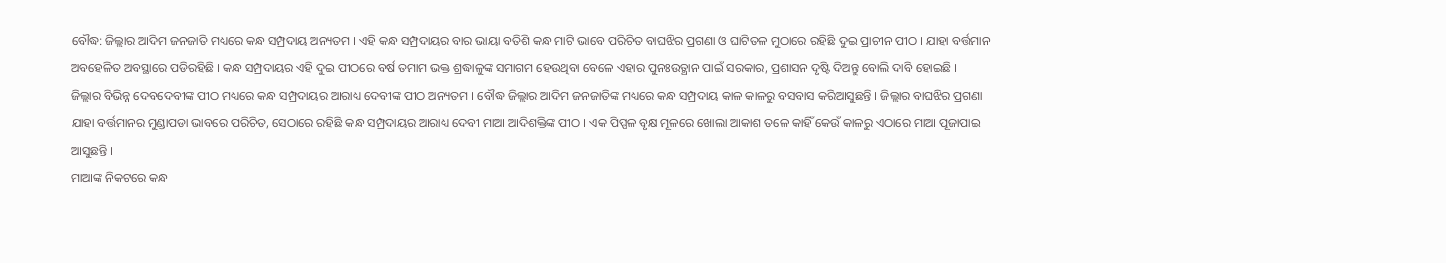ବୌଦ୍ଧ: ଜିଲ୍ଲାର ଆଦିମ ଜନଜାତି ମଧ୍ୟରେ କନ୍ଧ ସମ୍ପ୍ରଦାୟ ଅନ୍ୟତମ । ଏହି କନ୍ଧ ସମ୍ପ୍ରଦାୟର ବାର ଭାୟା ବତିଶି କନ୍ଧ ମାଟି ଭାବେ ପରିଚିତ ବାଘଝିର ପ୍ରଗଣା ଓ ଘାଟିତଳ ମୁଠାରେ ରହିଛି ଦୁଇ ପ୍ରାଚୀନ ପୀଠ । ଯାହା ବର୍ତ୍ତମାନ ଅବହେଳିତ ଅବସ୍ଥାରେ ପଡିରହିଛି । କନ୍ଧ ସମ୍ପ୍ରଦାୟର ଏହି ଦୁଇ ପୀଠରେ ବର୍ଷ ତମାମ ଭକ୍ତ ଶ୍ରଦ୍ଧାଳୁଙ୍କ ସମାଗମ ହେଉଥିବା ବେଳେ ଏହାର ପୁନଃଉତ୍ଥାନ ପାଇଁ ସରକାର, ପ୍ରଶାସନ ଦୃଷ୍ଟି ଦିଅନ୍ତୁ ବୋଲି ଦାବି ହୋଇଛି ।
ଜିଲ୍ଲାର ବିଭିନ୍ନ ଦେବଦେବୀଙ୍କ ପୀଠ ମଧ୍ୟରେ କନ୍ଧ ସମ୍ପ୍ରଦାୟର ଆରାଧ୍ୟ ଦେବୀଙ୍କ ପୀଠ ଅନ୍ୟତମ । ବୌଦ୍ଧ ଜିଲ୍ଲାର ଆଦିମ ଜନଜାତିଙ୍କ ମଧ୍ୟରେ କନ୍ଧ ସମ୍ପ୍ରଦାୟ କାଳ କାଳରୁ ବସବାସ କରିଆସୁଛନ୍ତି । ଜିଲ୍ଲାର ବାଘଝିର ପ୍ରଗଣା ଯାହା ବର୍ତ୍ତମାନର ମୁଣ୍ଡାପଡା ଭାବରେ ପରିଚିତ, ସେଠାରେ ରହିଛି କନ୍ଧ ସମ୍ପ୍ରଦାୟର ଆରାଧ୍ୟ ଦେବୀ ମାଆ ଆଦିଶକ୍ତିଙ୍କ ପୀଠ । ଏକ ପିପ୍ପଳ ବୃକ୍ଷ ମୂଳରେ ଖୋଲା ଆକାଶ ତଳେ କାହିଁ କେଉଁ କାଳରୁ ଏଠାରେ ମାଆ ପୂଜାପାଇ ଆସୁଛନ୍ତି ।
ମାଆଙ୍କ ନିକଟରେ କନ୍ଧ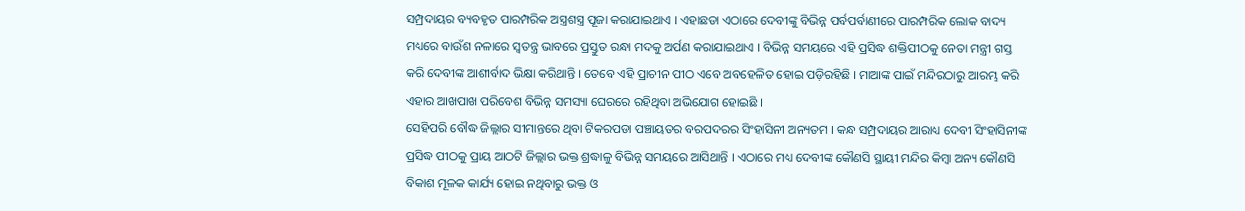ସମ୍ପ୍ରଦାୟର ବ୍ୟବହୃତ ପାରମ୍ପରିକ ଅସ୍ତ୍ରଶସ୍ତ୍ର ପୂଜା କରାଯାଇଥାଏ । ଏହାଛଡା ଏଠାରେ ଦେବୀଙ୍କୁ ବିଭିନ୍ନ ପର୍ବପର୍ବାଣୀରେ ପାରମ୍ପରିକ ଲୋକ ବାଦ୍ୟ ମଧ୍ୟରେ ବାଉଁଶ ନଳାରେ ସ୍ବତନ୍ତ୍ର ଭାବରେ ପ୍ରସ୍ତୁତ ରନ୍ଧା ମଦକୁ ଅର୍ପଣ କରାଯାଇଥାଏ । ବିଭିନ୍ନ ସମୟରେ ଏହି ପ୍ରସିଦ୍ଧ ଶକ୍ତିପୀଠକୁ ନେତା ମନ୍ତ୍ରୀ ଗସ୍ତ କରି ଦେବୀଙ୍କ ଆଶୀର୍ବାଦ ଭିକ୍ଷା କରିଥାନ୍ତି । ତେବେ ଏହି ପ୍ରାଚୀନ ପୀଠ ଏବେ ଅବହେଳିତ ହୋଇ ପଡ଼ିରହିଛି । ମାଆଙ୍କ ପାଇଁ ମନ୍ଦିରଠାରୁ ଆରମ୍ଭ କରି ଏହାର ଆଖପାଖ ପରିବେଶ ବିଭିନ୍ନ ସମସ୍ୟା ଘେରରେ ରହିଥିବା ଅଭିଯୋଗ ହୋଇଛି ।
ସେହିପରି ବୌଦ୍ଧ ଜିଲ୍ଲାର ସୀମାନ୍ତରେ ଥିବା ଟିକରପଡା ପଞ୍ଚାୟତର ବରପଦରର ସିଂହାସିନୀ ଅନ୍ୟତମ । କନ୍ଧ ସମ୍ପ୍ରଦାୟର ଆରାଧ୍ୟ ଦେବୀ ସିଂହାସିନୀଙ୍କ ପ୍ରସିଦ୍ଧ ପୀଠକୁ ପ୍ରାୟ ଆଠଟି ଜିଲ୍ଲାର ଭକ୍ତ ଶ୍ରଦ୍ଧାଳୁ ବିଭିନ୍ନ ସମୟରେ ଆସିଥାନ୍ତି । ଏଠାରେ ମଧ୍ୟ ଦେବୀଙ୍କ କୌଣସି ସ୍ଥାୟୀ ମନ୍ଦିର କିମ୍ବା ଅନ୍ୟ କୌଣସି ବିକାଶ ମୂଳକ କାର୍ଯ୍ୟ ହୋଇ ନଥିବାରୁ ଭକ୍ତ ଓ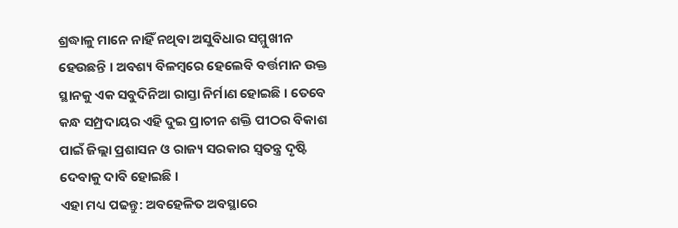ଶ୍ରଦ୍ଧାଳୁ ମାନେ ନାହିଁ ନଥିବା ଅସୁବିଧାର ସମ୍ମୁଖୀନ ହେଉଛନ୍ତି । ଅବଶ୍ୟ ବିଳମ୍ବରେ ହେଲେବି ବର୍ତ୍ତମାନ ଉକ୍ତ ସ୍ଥାନକୁ ଏକ ସବୁଦିନିଆ ରାସ୍ତା ନିର୍ମାଣ ହୋଇଛି । ତେବେ କନ୍ଧ ସମ୍ପ୍ରଦାୟର ଏହି ଦୁଇ ପ୍ରାଚୀନ ଶକ୍ତି ପୀଠର ବିକାଶ ପାଇଁ ଜିଲ୍ଲା ପ୍ରଶାସନ ଓ ରାଜ୍ୟ ସରକାର ସ୍ବତନ୍ତ୍ର ଦୃଷ୍ଟି ଦେବାକୁ ଦାବି ହୋଇଛି ।
ଏହା ମଧ୍ୟ ପଢନ୍ତୁ: ଅବହେଳିତ ଅବସ୍ଥାରେ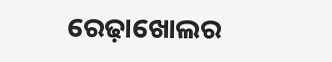ରେଢ଼ାଖୋଲର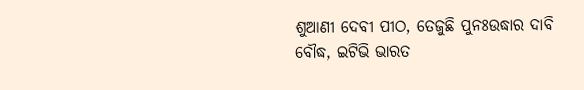ଶୁଆଣୀ ଦେବୀ ପୀଠ, ତେଜୁଛି ପୁନଃଉଦ୍ଧାର ଦାବି
ବୌଦ୍ଧ, ଇଟିଭି ଭାରତ